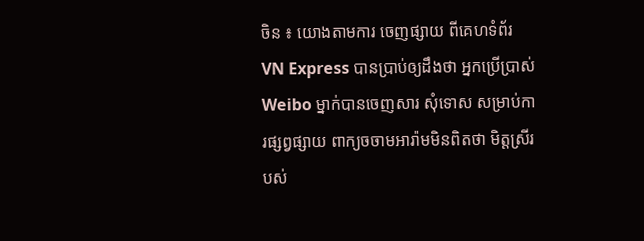ចិន ៖ យោងតាមការ ចេញផ្សាយ ពីគេហទំព័រ VN Express បានប្រាប់ឲ្យដឹងថា អ្នកប្រើប្រាស់ Weibo ម្នាក់បានចេញសារ សុំទោស សម្រាប់ការផ្សព្វផ្សាយ ពាក្យចចាមអារ៉ាមមិនពិតថា មិត្តស្រីរបស់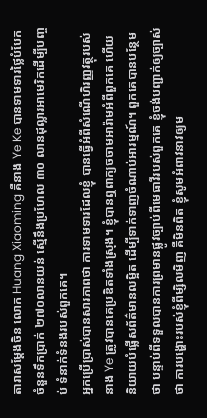តារាសម្តែងចិន លោក Huang Xiaoming គឺនាង Ye Ke បានទាមទារថ្លៃបំបែក ចំនួនទឹកប្រាក់ ២៧០លានយន់ ស្មើនឹងប្រហែល ៣០ លានដុល្លារអាមេរិកដើម្បីបញ្ចប់ ទំនាក់ទំនងរបស់ពួកគេ។
អ្នកប្រើប្រាស់បានសារភាពថា ការទាមទារដែលខ្ញុំ បានធ្វើអំពីសំណើហិរញ្ញវត្ថុរបស់នាង Ye ត្រូវបានគេប្រឌិតទាំងស្រុង។ ខ្ញុំបានឮពាក្យចចាមអារ៉ាមអំពីពួកគេ ហើយនិយាយបំផ្លើសព័ត៌មានលម្អិត ដើម្បីទាក់ទាញចំណាប់អារម្មណ៍។ ពួកគេបានបន្ថែមថា បន្ទាប់ពីទទួលបានការព្រមានផ្លូវច្បាប់ពីមេធាវីរបស់ពួកគេ ខ្ញុំចង់បញ្ជាក់ឲ្យច្បាស់ថា ការបង្ហោះរបស់ខ្ញុំពីម្សិលមិញ គឺមិនពិត ខ្ញុំសូមអំពាវនាវឲ្យម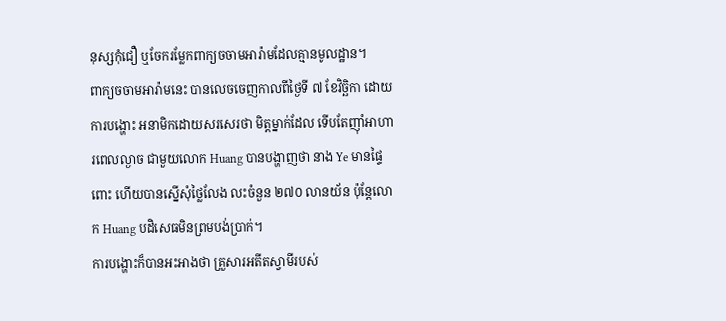នុស្សកុំជឿ ឬចែករម្លែកពាក្យចចាមអារ៉ាមដែលគ្មានមូលដ្ឋាន។
ពាក្យចចាមអារ៉ាមនេះ បានលេចចេញកាលពីថ្ងៃទី ៧ ខែវិច្ឆិកា ដោយការបង្ហោះ អនាមិកដោយសរសេរថា មិត្តម្នាក់ដែល ទើបតែញ៉ាំអាហារពេលល្ងាច ជាមួយលោក Huang បានបង្ហាញថា នាង Ye មានផ្ទៃពោះ ហើយបានស្នើសុំថ្លៃលែង លះចំនួន ២៧០ លានយ័ន ប៉ុន្តែលោក Huang បដិសេធមិនព្រមបង់ប្រាក់។
ការបង្ហោះក៏បានអះអាងថា គ្រួសារអតីតស្វាមីរបស់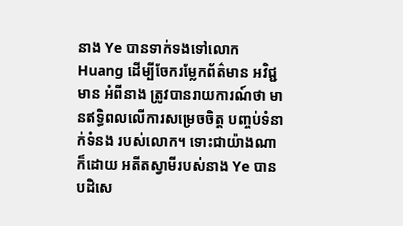នាង Ye បានទាក់ទងទៅលោក Huang ដើម្បីចែករម្លែកព័ត៌មាន អវិជ្ជមាន អំពីនាង ត្រូវបានរាយការណ៍ថា មានឥទ្ធិពលលើការសម្រេចចិត្ត បញ្ចប់ទំនាក់ទំនង របស់លោក។ ទោះជាយ៉ាងណាក៏ដោយ អតីតស្វាមីរបស់នាង Ye បានបដិសេ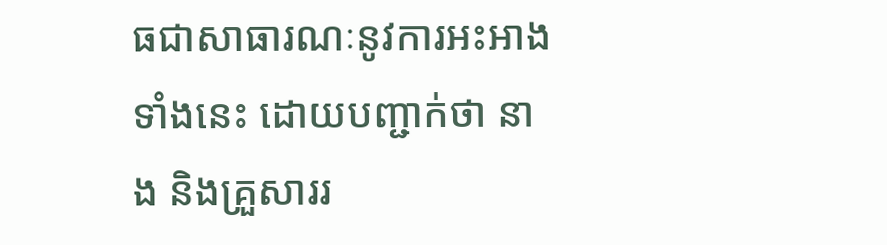ធជាសាធារណៈនូវការអះអាងទាំងនេះ ដោយបញ្ជាក់ថា នាង និងគ្រួសាររ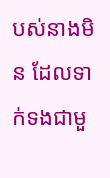បស់នាងមិន ដែលទាក់ទងជាមួ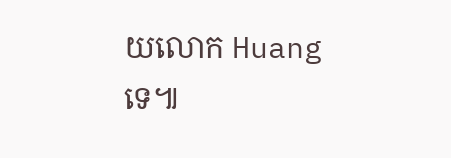យលោក Huang ទេ៕